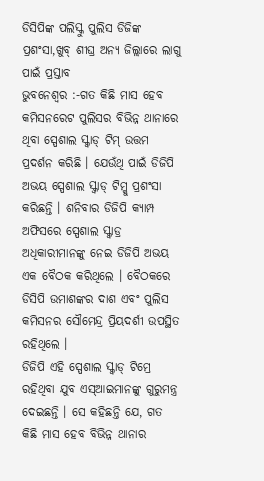ଡିସିପିଙ୍କ ପଲିସ୍କୁ ପୁଲିସ ଡିଜିଙ୍କ ପ୍ରଶଂସା,ଖୁବ୍ ଶୀଘ୍ର ଅନ୍ୟ ଜିଲ୍ଲାରେ ଲାଗୁ ପାଇଁ ପ୍ରସ୍ତାବ
ଭୁବନେଶ୍ୱର :-ଗତ କିଛି ମାସ ହେବ କମିସନରେଟ ପୁଲିସର ବିଭିନ୍ନ ଥାନାରେ ଥିବା ସ୍ପେଶାଲ ସ୍କ୍ୱାଡ୍ ଟିମ୍ ଉତ୍ତମ ପ୍ରଦର୍ଶନ କରିଛି । ଯେଉଁଥି ପାଇଁ ଡିଜିପି ଅଭୟ ସ୍ପେଶାଲ ସ୍କ୍ୱାଡ୍ ଟିମ୍କୁ ପ୍ରଶଂସା କରିଛନ୍ତି । ଶନିବାର ଡିଜିପି କ୍ୟାମ୍ପ ଅଫିସରେ ସ୍ପେଶାଲ ସ୍କ୍ୱାଡ୍ର ଅଧିକାରୀମାନଙ୍କୁ ନେଇ ଡିଜିପି ଅଭୟ ଏକ ବୈଠକ କରିଥିଲେ । ବୈଠକରେ ଡିସିପି ଉମାଶଙ୍କର ଦାଶ ଏବଂ ପୁଲିସ କମିସନର ସୌମେନ୍ଦ୍ର ପ୍ରିୟଦର୍ଶୀ ଉପସ୍ଥିତ ରହିଥିଲେ ।
ଡିଜିପି ଏହି ସ୍ପେଶାଲ ସ୍କ୍ୱାଡ୍ ଟିମ୍ରେ ରହିଥିବା ଯୁବ ଏସ୍ଆଇମାନଙ୍କୁ ଗୁରୁମନ୍ତ୍ର ଦେଇଛନ୍ତି । ସେ କହିଛନ୍ତି ଯେ, ଗତ କିଛି ମାସ ହେବ ବିଭିନ୍ନ ଥାନାର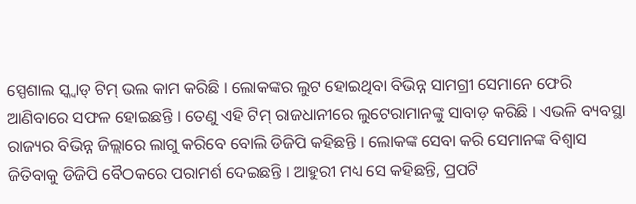ସ୍ପେଶାଲ ସ୍କ୍ୱାଡ୍ ଟିମ୍ ଭଲ କାମ କରିଛି । ଲୋକଙ୍କର ଲୁଟ ହୋଇଥିବା ବିଭିନ୍ନ ସାମଗ୍ରୀ ସେମାନେ ଫେରି ଆଣିବାରେ ସଫଳ ହୋଇଛନ୍ତି । ତେଣୁ ଏହି ଟିମ୍ ରାଜଧାନୀରେ ଲୁଟେରାମାନଙ୍କୁ ସାବାଡ଼ କରିଛି । ଏଭଳି ବ୍ୟବସ୍ଥା ରାଜ୍ୟର ବିଭିନ୍ନ ଜିଲ୍ଲାରେ ଲାଗୁ କରିବେ ବୋଲି ଡିଜିପି କହିଛନ୍ତି । ଲୋକଙ୍କ ସେବା କରି ସେମାନଙ୍କ ବିଶ୍ୱାସ ଜିତିବାକୁ ଡିଜିପି ବୈଠକରେ ପରାମର୍ଶ ଦେଇଛନ୍ତି । ଆହୁରୀ ମଧ୍ୟ ସେ କହିଛନ୍ତି, ପ୍ରପଟି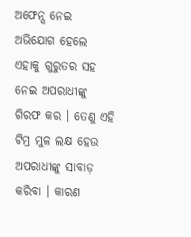ଅଫେନ୍ସ ନେଇ ଅଭିଯୋଗ ହେଲେ ଏହାକୁ ଗୁରୁତର ସହ ନେଇ ଅପରାଧୀଙ୍କୁ ଗିରଫ କର । ତେଣୁ ଏହି ଟିମ୍ର ମୁଳ ଲକ୍ଷ ହେଉ ଅପରାଧୀଙ୍କୁ ସାବାଡ଼ କରିବା । କାରଣ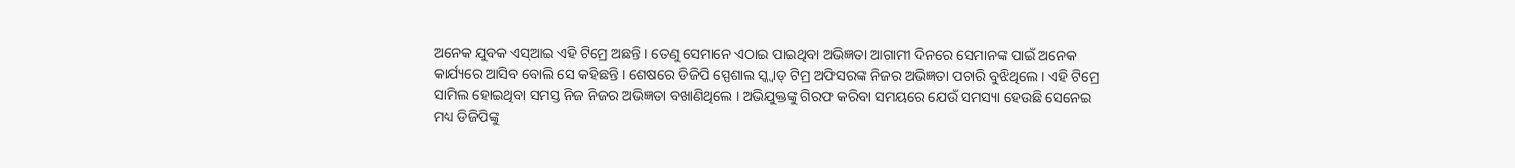ଅନେକ ଯୁବକ ଏସ୍ଆଇ ଏହି ଟିମ୍ରେ ଅଛନ୍ତି । ତେଣୁ ସେମାନେ ଏଠାଇ ପାଇଥିବା ଅଭିଜ୍ଞତା ଆଗାମୀ ଦିନରେ ସେମାନଙ୍କ ପାଇଁ ଅନେକ କାର୍ଯ୍ୟରେ ଆସିବ ବୋଲି ସେ କହିଛନ୍ତି । ଶେଷରେ ଡିଜିପି ସ୍ପେଶାଲ ସ୍କ୍ୱାଡ୍ ଟିମ୍ର ଅଫିସରଙ୍କ ନିଜର ଅଭିଜ୍ଞତା ପଚାରି ବୁଝିଥିଲେ । ଏହି ଟିମ୍ରେ ସାମିଲ ହୋଇଥିବା ସମସ୍ତ ନିଜ ନିଜର ଅଭିଜ୍ଞତା ବଖାଣିଥିଲେ । ଅଭିଯୁକ୍ତଙ୍କୁ ଗିରଫ କରିବା ସମୟରେ ଯେଉଁ ସମସ୍ୟା ହେଉଛି ସେନେଇ ମଧ୍ୟ ଡିଜିପିଙ୍କୁ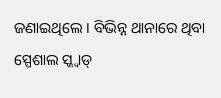ଜଣାଇଥିଲେ । ବିଭିନ୍ନ ଥାନାରେ ଥିବା ସ୍ପେଶାଲ ସ୍କ୍ୱାଡ୍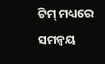ଟିମ୍ ମଧ୍ୟରେ ସମନ୍ୱୟ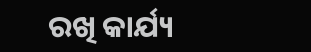ରଖି କାର୍ଯ୍ୟ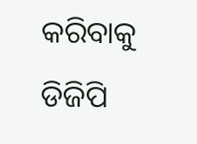କରିବାକୁ ଡିଜିପି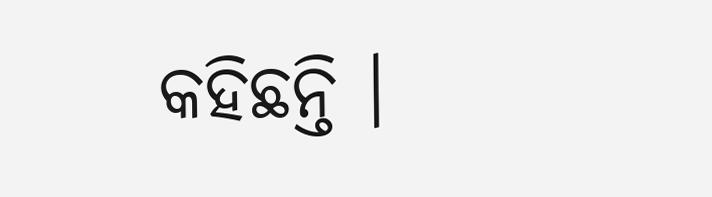କହିଛନ୍ତି ।